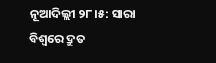ନୂଆଦିଲ୍ଲୀ ୨୮।୫: ସାରା ବିଶ୍ବରେ ଦ୍ରୁତ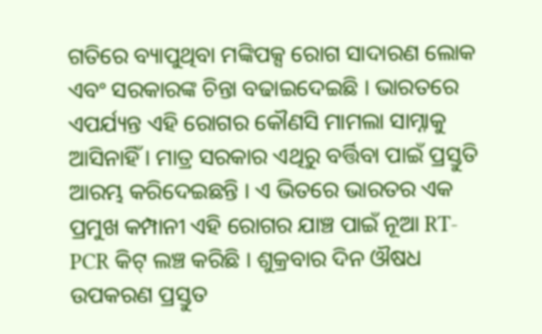ଗତିରେ ବ୍ୟାପୁଥିବା ମଙ୍କିପକ୍ସ ରୋଗ ସାଦାରଣ ଲୋକ ଏବଂ ସରକାରଙ୍କ ଚିନ୍ତା ବଢାଇଦେଇଛି । ଭାରତରେ ଏପର୍ଯ୍ୟନ୍ତ ଏହି ରୋଗର କୌଣସି ମାମଲା ସାମ୍ନାକୁ ଆସିନାହିଁ । ମାତ୍ର ସରକାର ଏଥିରୁ ବର୍ତ୍ତିବା ପାଇଁ ପ୍ରସ୍ତୁତି ଆରମ୍ଭ କରିଦେଇଛନ୍ତି । ଏ ଭିତରେ ଭାରତର ଏକ ପ୍ରମୁଖ କମ୍ପାନୀ ଏହି ରୋଗର ଯାଞ୍ଚ ପାଇଁ ନୂଆ RT-PCR କିଟ୍ ଲଞ୍ଚ କରିଛି । ଶୁକ୍ରବାର ଦିନ ଔଷଧ ଉପକରଣ ପ୍ରସ୍ତୁତ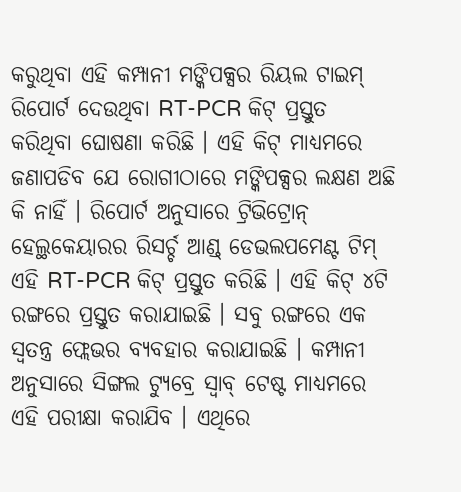କରୁଥିବା ଏହି କମ୍ପାନୀ ମଙ୍କିପକ୍ସର ରିୟଲ ଟାଇମ୍ ରିପୋର୍ଟ ଦେଉଥିବା RT-PCR କିଟ୍ ପ୍ରସ୍ତୁତ କରିଥିବା ଘୋଷଣା କରିଛି । ଏହି କିଟ୍ ମାଧ୍ୟମରେ ଜଣାପଡିବ ଯେ ରୋଗୀଠାରେ ମଙ୍କିପକ୍ସର ଲକ୍ଷଣ ଅଛି କି ନାହିଁ । ରିପୋର୍ଟ ଅନୁସାରେ ଟ୍ରିଭିଟ୍ରୋନ୍ ହେଲ୍ଥକେୟାରର ରିସର୍ଚ୍ଚ ଆଣ୍ଡ୍ ଡେଭଲପମେଣ୍ଟ ଟିମ୍ ଏହି RT-PCR କିଟ୍ ପ୍ରସ୍ତୁତ କରିଛି । ଏହି କିଟ୍ ୪ଟି ରଙ୍ଗରେ ପ୍ରସ୍ତୁତ କରାଯାଇଛି । ସବୁ ରଙ୍ଗରେ ଏକ ସ୍ବତନ୍ତ୍ର ଫ୍ଲେଭର ବ୍ୟବହାର କରାଯାଇଛି । କମ୍ପାନୀ ଅନୁସାରେ ସିଙ୍ଗଲ ଟ୍ୟୁବ୍ରେ ସ୍ବାବ୍ ଟେଷ୍ଟ ମାଧ୍ୟମରେ ଏହି ପରୀକ୍ଷା କରାଯିବ । ଏଥିରେ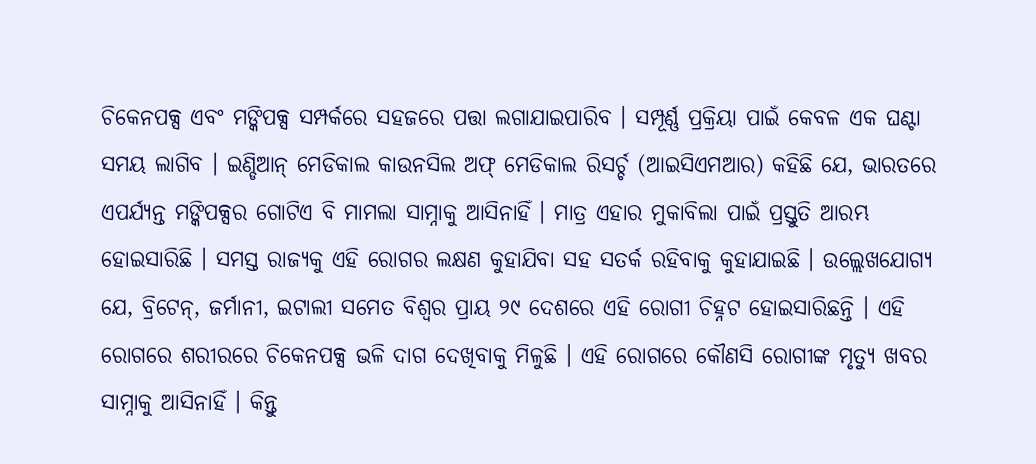ଚିକେନପକ୍ସ ଏବଂ ମଙ୍କିପକ୍ସ ସମ୍ପର୍କରେ ସହଜରେ ପତ୍ତା ଲଗାଯାଇପାରିବ । ସମ୍ପୂର୍ଣ୍ଣ ପ୍ରକ୍ରିୟା ପାଇଁ କେବଳ ଏକ ଘଣ୍ଟା ସମୟ ଲାଗିବ । ଇଣ୍ଡିଆନ୍ ମେଡିକାଲ କାଉନସିଲ ଅଫ୍ ମେଡିକାଲ ରିସର୍ଚ୍ଚ (ଆଇସିଏମଆର) କହିଛି ଯେ, ଭାରତରେ ଏପର୍ଯ୍ୟନ୍ତ ମଙ୍କିପକ୍ସର ଗୋଟିଏ ବି ମାମଲା ସାମ୍ନାକୁ ଆସିନାହିଁ । ମାତ୍ର ଏହାର ମୁକାବିଲା ପାଇଁ ପ୍ରସ୍ତୁତି ଆରମ୍ଭ ହୋଇସାରିଛି । ସମସ୍ତ ରାଜ୍ୟକୁ ଏହି ରୋଗର ଲକ୍ଷଣ କୁହାଯିବା ସହ ସତର୍କ ରହିବାକୁ କୁହାଯାଇଛି । ଉଲ୍ଲେଖଯୋଗ୍ୟ ଯେ, ବ୍ରିଟେନ୍, ଜର୍ମାନୀ, ଇଟାଲୀ ସମେତ ବିଶ୍ବର ପ୍ରାୟ ୨୯ ଦେଶରେ ଏହି ରୋଗୀ ଚିହ୍ନଟ ହୋଇସାରିଛନ୍ତି । ଏହି ରୋଗରେ ଶରୀରରେ ଚିକେନପକ୍ସ ଭଳି ଦାଗ ଦେଖିବାକୁ ମିଳୁଛି । ଏହି ରୋଗରେ କୌଣସି ରୋଗୀଙ୍କ ମୃତ୍ୟୁ ଖବର ସାମ୍ନାକୁ ଆସିନାହିଁ । କିନ୍ତୁ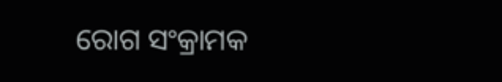ରୋଗ ସଂକ୍ରାମକ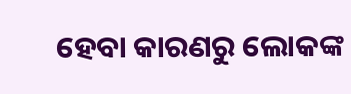ହେବା କାରଣରୁ ଲୋକଙ୍କ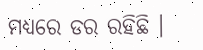ମଧ୍ୟରେ ଡର ରହିଛି ।